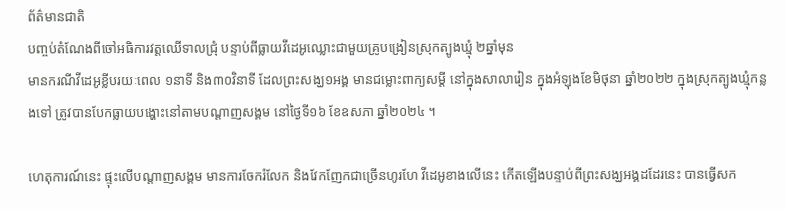ព័ត៌មានជាតិ
បញ្ចប់តំណែងពីចៅអធិការវត្តឈើទាលជ្រុំ បន្ទាប់ពីធ្លាយវីដេអូឈ្លោះជាមួយគ្រូបង្រៀនស្រុកត្បូងឃ្មុំ ២ឆ្នាំមុន
មានករណីវីដេអូខ្លីបរយៈពេល ១នាទី និង៣០វិនាទី ដែលព្រះសង្ឃ១អង្គ មានជម្លោះពាក្យសម្តី នៅក្នុងសាលារៀន ក្នុងអំឡុងខែមិថុនា ឆ្នាំ២០២២ ក្នុងស្រុកត្បូងឃ្មុំកន្លងទៅ ត្រូវបានបែកធ្លាយបង្ហោះនៅតាមបណ្តាញសង្គម នៅថ្ងៃទី១៦ ខែឧសភា ឆ្នាំ២០២៤ ។

ហេតុការណ៍នេះ ផ្ទុះលើបណ្តាញសង្គម មានការចែករំលែក និងវែកញែកជាច្រើនហូរហែ វីដេអូខាងលើនេះ កើតឡើងបន្ទាប់ពីព្រះសង្ឃអង្គដដែរនេះ បានធ្វើសក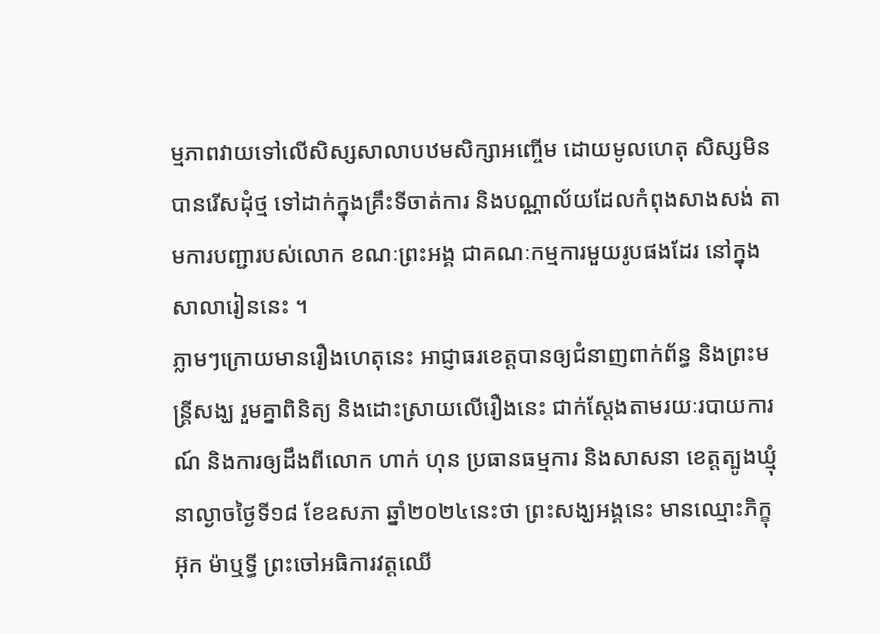ម្មភាពវាយទៅលើសិស្សសាលាបឋមសិក្សាអញ្ចើម ដោយមូលហេតុ សិស្សមិនបានរើសដុំថ្ម ទៅដាក់ក្នុងគ្រឹះទីចាត់ការ និងបណ្ណាល័យដែលកំពុងសាងសង់ តាមការបញ្ជារបស់លោក ខណៈព្រះអង្គ ជាគណៈកម្មការមួយរូបផងដែរ នៅក្នុងសាលារៀននេះ ។
ភ្លាមៗក្រោយមានរឿងហេតុនេះ អាជ្ញាធរខេត្តបានឲ្យជំនាញពាក់ព័ន្ធ និងព្រះមន្ត្រីសង្ឃ រួមគ្នាពិនិត្យ និងដោះស្រាយលើរឿងនេះ ជាក់ស្តែងតាមរយៈរបាយការណ៍ និងការឲ្យដឹងពីលោក ហាក់ ហុន ប្រធានធម្មការ និងសាសនា ខេត្តត្បូងឃ្មុំ នាល្ងាចថ្ងៃទី១៨ ខែឧសភា ឆ្នាំ២០២៤នេះថា ព្រះសង្ឃអង្គនេះ មានឈ្មោះភិក្ខុ អ៊ុក ម៉ាឬទ្ធី ព្រះចៅអធិការវត្តឈើ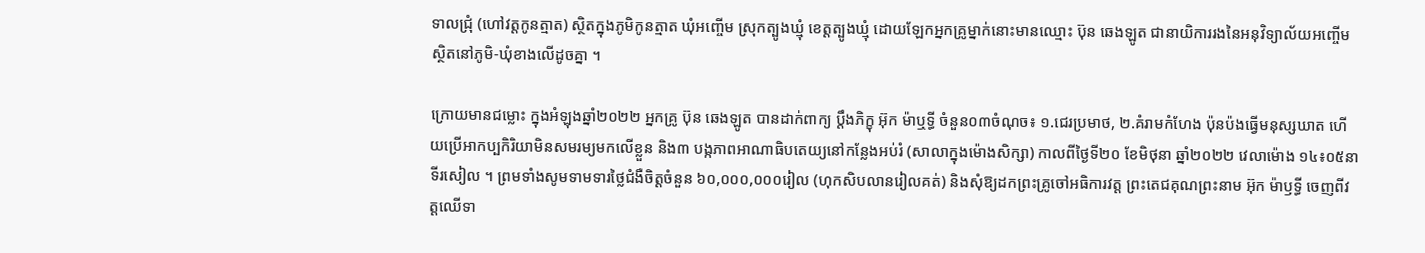ទាលជ្រុំ (ហៅវត្តកូនត្មាត) ស្ថិតក្នុងភូមិកូនត្មាត ឃុំអញ្ចើម ស្រុកត្បូងឃ្មុំ ខេត្តត្បូងឃ្មុំ ដោយឡែកអ្នកគ្រូម្នាក់នោះមានឈ្មោះ ប៊ុន ឆេងឡូត ជានាយិការរងនៃអនុវិទ្យាល័យអញ្ចើម ស្ថិតនៅភូមិ-ឃុំខាងលើដូចគ្នា ។

ក្រោយមានជម្លោះ ក្នុងអំឡុងឆ្នាំ២០២២ អ្នកគ្រូ ប៊ុន ឆេងឡូត បានដាក់ពាក្យ ប្តឹងភិក្ខុ អ៊ុក ម៉ាឬទ្ធី ចំនួន០៣ចំណុច៖ ១.ជេរប្រមាថ, ២.គំរាមកំហែង ប៉ុនប៉ងធ្វើមនុស្សឃាត ហើយប្រើអាកប្បកិរិយាមិនសមរម្យមកលើខ្លួន និង៣ បង្កភាពអាណាធិបតេយ្យនៅកន្លែងអប់រំ (សាលាក្នុងម៉ោងសិក្សា) កាលពីថ្ងៃទី២០ ខែមិថុនា ឆ្នាំ២០២២ វេលាម៉ោង ១៤៖០៥នាទីរសៀល ។ ព្រមទាំងសូមទាមទារថ្លៃជំងឺចិត្តចំនួន ៦០,០០០,០០០រៀល (ហុកសិបលានរៀលគត់) និងសុំឱ្យដកព្រះគ្រូចៅអធិការវត្ត ព្រះតេជគុណព្រះនាម អ៊ុក ម៉ាឫទ្ធី ចេញពីវត្តឈើទា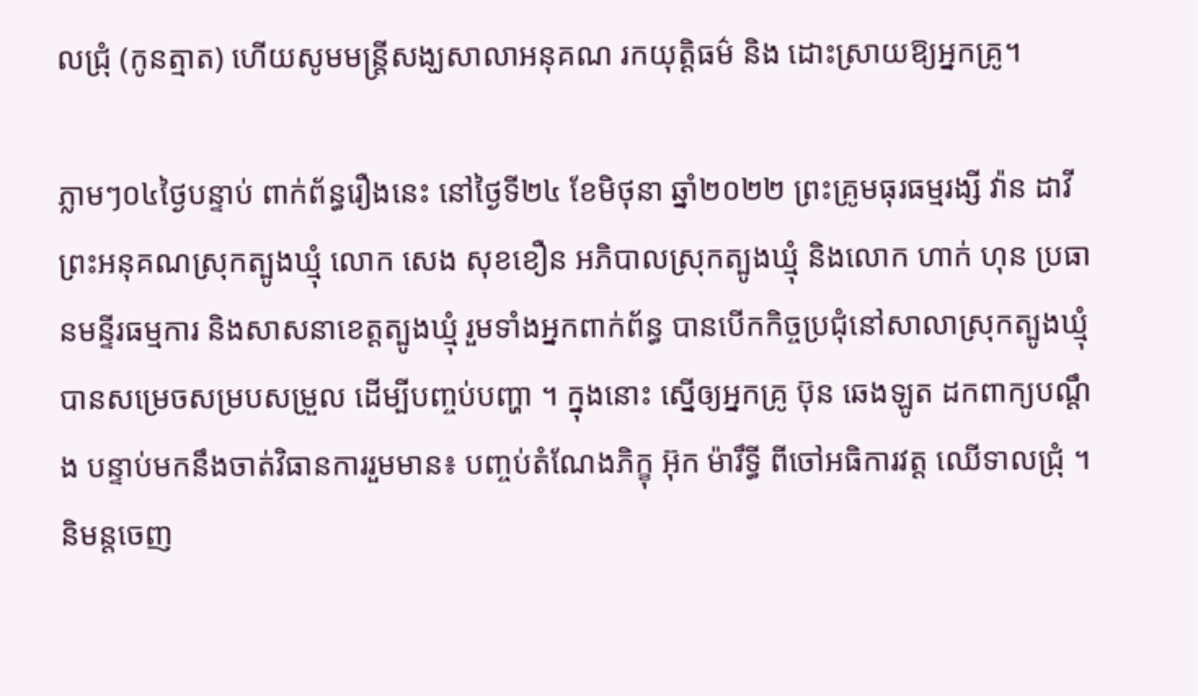លជ្រុំ (កូនត្មាត) ហើយសូមមន្ត្រីសង្ឃសាលាអនុគណ រកយុត្តិធម៌ និង ដោះស្រាយឱ្យអ្នកគ្រូ។

ភ្លាមៗ០៤ថ្ងៃបន្ទាប់ ពាក់ព័ន្ធរឿងនេះ នៅថ្ងៃទី២៤ ខែមិថុនា ឆ្នាំ២០២២ ព្រះគ្រូមធុរធម្មរង្សី វ៉ាន ដាវី ព្រះអនុគណស្រុកត្បូងឃ្មុំ លោក សេង សុខខឿន អភិបាលស្រុកត្បូងឃ្មុំ និងលោក ហាក់ ហុន ប្រធានមន្ទីរធម្មការ និងសាសនាខេត្តត្បូងឃ្មុំ រួមទាំងអ្នកពាក់ព័ន្ធ បានបើកកិច្ចប្រជុំនៅសាលាស្រុកត្បូងឃ្មុំ បានសម្រេចសម្របសម្រួល ដើម្បីបញ្ចប់បញ្ហា ។ ក្នុងនោះ ស្នើឲ្យអ្នកគ្រូ ប៊ុន ឆេងឡូត ដកពាក្យបណ្តឹង បន្ទាប់មកនឹងចាត់វិធានការរួមមាន៖ បញ្ចប់តំណែងភិក្ខុ អ៊ុក ម៉ារឹទ្ធី ពីចៅអធិការវត្ត ឈើទាលជ្រុំ ។ និមន្តចេញ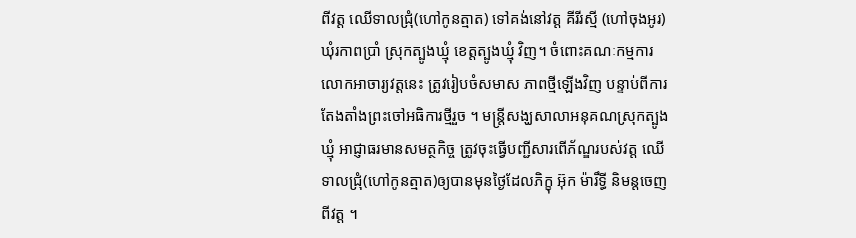ពីវត្ត ឈើទាលជ្រុំ(ហៅកូនត្មាត) ទៅគង់នៅវត្ត គីរីរស្មី (ហៅចុងអូរ)ឃុំរកាពប្រាំ ស្រុកត្បូងឃ្មុំ ខេត្តត្បូងឃ្មុំ វិញ។ ចំពោះគណៈកម្មការ លោកអាចារ្យវត្តនេះ ត្រូវរៀបចំសមាស ភាពថ្មីឡើងវិញ បន្ទាប់ពីការតែងតាំងព្រះចៅអធិការថ្មីរួច ។ មន្ត្រីសង្ឃសាលាអនុគណស្រុកត្បូងឃ្មុំ អាជ្ញាធរមានសមត្ថកិច្ច ត្រូវចុះធ្វើបញ្ជីសារពើភ័ណ្ឌរបស់វត្ត ឈើទាលជ្រុំ(ហៅកូនត្មាត)ឲ្យបានមុនថ្ងៃដែលភិក្ខុ អ៊ុក ម៉ារឹទ្ធី និមន្តចេញពីវត្ត ។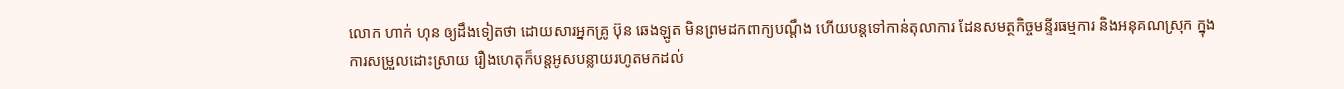លោក ហាក់ ហុន ឲ្យដឹងទៀតថា ដោយសារអ្នកគ្រូ ប៊ុន ឆេងឡូត មិនព្រមដកពាក្យបណ្តឹង ហើយបន្តទៅកាន់តុលាការ ដែនសមត្ថកិច្ចមន្ទីរធម្មការ និងអនុគណស្រុក ក្នុងការសម្រួលដោះស្រាយ រឿងហេតុក៏បន្តអូសបន្លាយរហូតមកដល់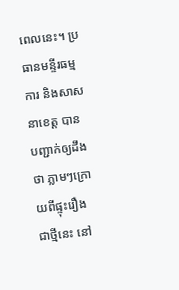ពេលនេះ។ ប្រធានមន្ទីរធម្មការ និងសាសនាខេត្ត បានបញ្ជាក់ឲ្យដឹងថា ភ្លាមៗក្រោយពីផ្ទុះរឿងជាថ្មីនេះ នៅ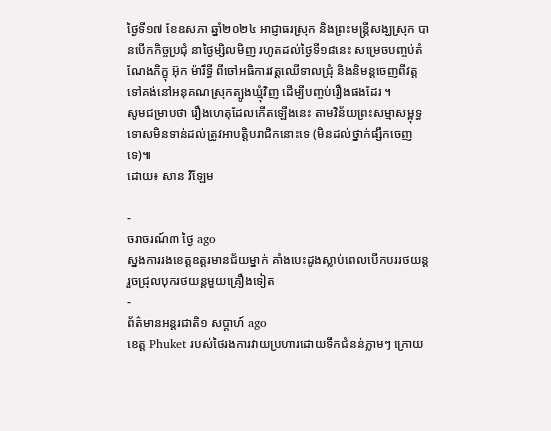ថ្ងៃទី១៧ ខែឧសភា ឆ្នាំ២០២៤ អាជ្ញាធរស្រុក និងព្រះមន្ត្រីសង្ឃស្រុក បានបើកកិច្ចប្រជុំ នាថ្ងៃម្សិលមិញ រហូតដល់ថ្ងៃទី១៨នេះ សម្រេចបញ្ចប់តំណែងភិក្ខុ អ៊ុក ម៉ារឹទ្ធី ពីចៅអធិការវត្តឈើទាលជ្រុំ និងនិមន្តចេញពីវត្ត ទៅគង់នៅអនុគណស្រុកត្បូងឃ្មុំវិញ ដើម្បីបញ្ចប់រឿងផងដែរ ។
សូមជម្រាបថា រឿងហេតុដែលកើតឡើងនេះ តាមវិន័យព្រះសម្មាសម្ពុទ្ធ ទោសមិនទាន់ដល់ត្រូវអាបត្តិបរាជិកនោះទេ (មិនដល់ថ្នាក់ផ្សឹកចេញទេ)៕
ដោយ៖ សាន វិឡែម

-
ចរាចរណ៍៣ ថ្ងៃ ago
ស្នងការរងខេត្តឧត្ដរមានជ័យម្នាក់ គាំងបេះដូងស្លាប់ពេលបើកបររថយន្ដ រួចជ្រុលបុករថយន្តមួយគ្រឿងទៀត
-
ព័ត៌មានអន្ដរជាតិ១ សប្តាហ៍ ago
ខេត្ត Phuket របស់ថៃរងការវាយប្រហារដោយទឹកជំនន់ភ្លាមៗ ក្រោយ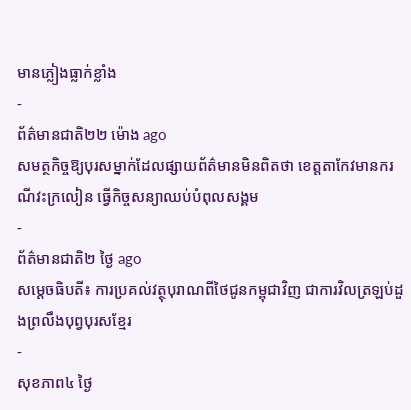មានភ្លៀងធ្លាក់ខ្លាំង
-
ព័ត៌មានជាតិ២២ ម៉ោង ago
សមត្ថកិច្ចឱ្យបុរសម្នាក់ដែលផ្សាយព័ត៌មានមិនពិតថា ខេត្តតាកែវមានករណីវះក្រលៀន ធ្វើកិច្ចសន្យាឈប់បំពុលសង្គម
-
ព័ត៌មានជាតិ២ ថ្ងៃ ago
សម្តេចធិបតី៖ ការប្រគល់វត្ថុបុរាណពីថៃជូនកម្ពុជាវិញ ជាការវិលត្រឡប់ដួងព្រលឹងបុព្វបុរសខ្មែរ
-
សុខភាព៤ ថ្ងៃ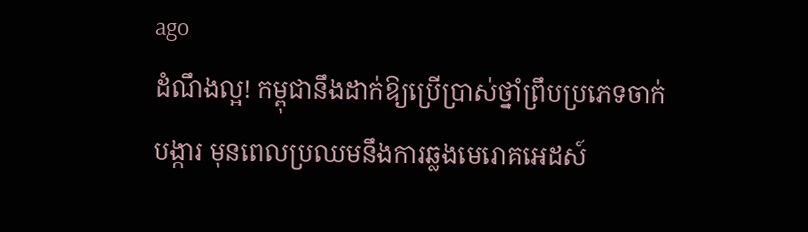ago
ដំណឹងល្អ! កម្ពុជានឹងដាក់ឱ្យប្រើប្រាស់ថ្នាំព្រឹបប្រភេទចាក់បង្ការ មុនពេលប្រឈមនឹងការឆ្លងមេរោគអេដស៍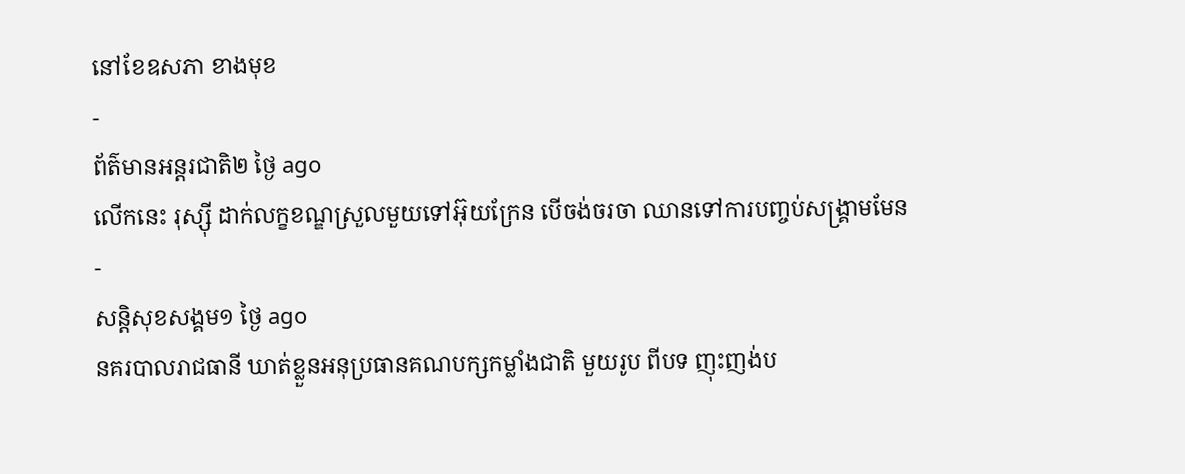នៅខែឧសភា ខាងមុខ
-
ព័ត៌មានអន្ដរជាតិ២ ថ្ងៃ ago
លើកនេះ រុស្ស៊ី ដាក់លក្ខខណ្ឌស្រួលមួយទៅអ៊ុយក្រែន បើចង់ចរចា ឈានទៅការបញ្ចប់សង្គ្រាមមែន
-
សន្តិសុខសង្គម១ ថ្ងៃ ago
នគរបាលរាជធានី ឃាត់ខ្លួនអនុប្រធានគណបក្សកម្លាំងជាតិ មួយរូប ពីបទ ញុះញង់ប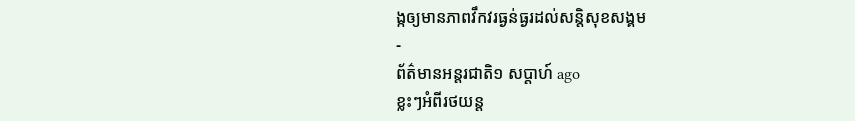ង្កឲ្យមានភាពវឹកវរធ្ងន់ធ្ងរដល់សន្តិសុខសង្គម
-
ព័ត៌មានអន្ដរជាតិ១ សប្តាហ៍ ago
ខ្លះៗអំពីរថយន្ត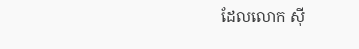ដែលលោក ស៊ី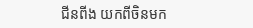ជីនពីង យកពីចិនមក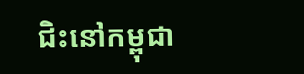ជិះនៅកម្ពុជា